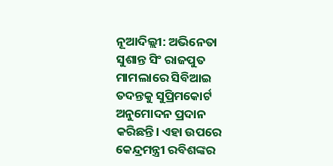ନୂଆଦିଲ୍ଲୀ: ଅଭିନେତା ସୁଶାନ୍ତ ସିଂ ରାଜପୁତ ମାମଲାରେ ସିବିଆଇ ତଦନ୍ତକୁ ସୁପ୍ରିମକୋର୍ଟ ଅନୁମୋଦନ ପ୍ରଦାନ କରିଛନ୍ତି। ଏହା ଉପରେ କେନ୍ଦ୍ରମନ୍ତ୍ରୀ ରବିଶଙ୍କର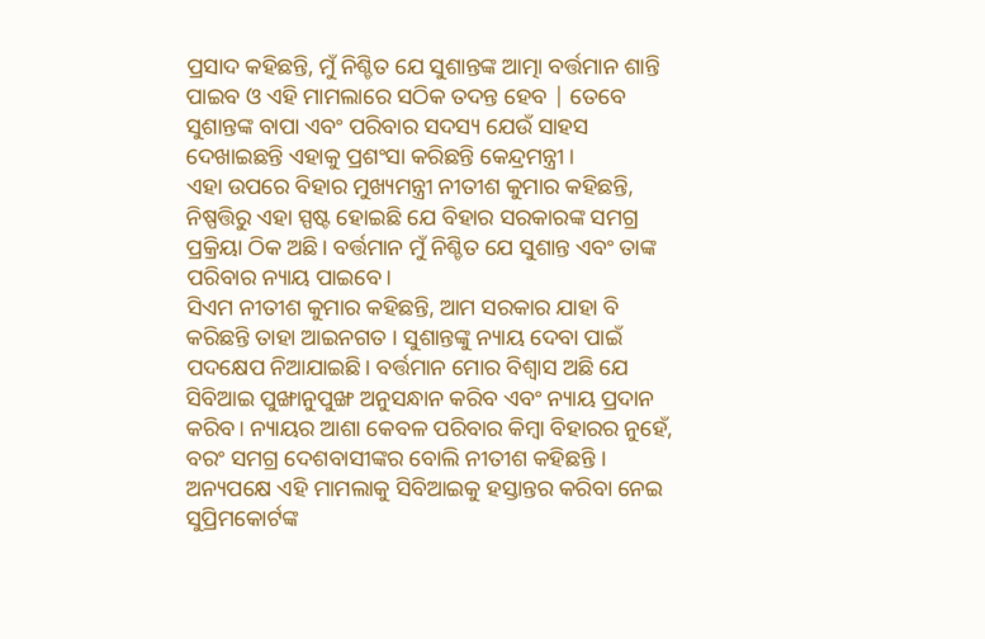ପ୍ରସାଦ କହିଛନ୍ତି, ମୁଁ ନିଶ୍ଚିତ ଯେ ସୁଶାନ୍ତଙ୍କ ଆତ୍ମା ବର୍ତ୍ତମାନ ଶାନ୍ତି ପାଇବ ଓ ଏହି ମାମଲାରେ ସଠିକ ତଦନ୍ତ ହେବ | ତେବେ ସୁଶାନ୍ତଙ୍କ ବାପା ଏବଂ ପରିବାର ସଦସ୍ୟ ଯେଉଁ ସାହସ ଦେଖାଇଛନ୍ତି ଏହାକୁ ପ୍ରଶଂସା କରିଛନ୍ତି କେନ୍ଦ୍ରମନ୍ତ୍ରୀ ।
ଏହା ଉପରେ ବିହାର ମୁଖ୍ୟମନ୍ତ୍ରୀ ନୀତୀଶ କୁମାର କହିଛନ୍ତି, ନିଷ୍ପତ୍ତିରୁ ଏହା ସ୍ପଷ୍ଟ ହୋଇଛି ଯେ ବିହାର ସରକାରଙ୍କ ସମଗ୍ର ପ୍ରକ୍ରିୟା ଠିକ ଅଛି। ବର୍ତ୍ତମାନ ମୁଁ ନିଶ୍ଚିତ ଯେ ସୁଶାନ୍ତ ଏବଂ ତାଙ୍କ ପରିବାର ନ୍ୟାୟ ପାଇବେ।
ସିଏମ ନୀତୀଶ କୁମାର କହିଛନ୍ତି, ଆମ ସରକାର ଯାହା ବି କରିଛନ୍ତି ତାହା ଆଇନଗତ । ସୁଶାନ୍ତଙ୍କୁ ନ୍ୟାୟ ଦେବା ପାଇଁ ପଦକ୍ଷେପ ନିଆଯାଇଛି। ବର୍ତ୍ତମାନ ମୋର ବିଶ୍ବାସ ଅଛି ଯେ ସିବିଆଇ ପୁଙ୍ଖାନୁପୁଙ୍ଖ ଅନୁସନ୍ଧାନ କରିବ ଏବଂ ନ୍ୟାୟ ପ୍ରଦାନ କରିବ। ନ୍ୟାୟର ଆଶା କେବଳ ପରିବାର କିମ୍ବା ବିହାରର ନୁହେଁ, ବରଂ ସମଗ୍ର ଦେଶବାସୀଙ୍କର ବୋଲି ନୀତୀଶ କହିଛନ୍ତି ।
ଅନ୍ୟପକ୍ଷେ ଏହି ମାମଲାକୁ ସିବିଆଇକୁ ହସ୍ତାନ୍ତର କରିବା ନେଇ ସୁପ୍ରିମକୋର୍ଟଙ୍କ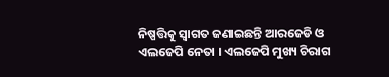ନିଷ୍ପତ୍ତିକୁ ସ୍ବାଗତ ଜଣାଇଛନ୍ତି ଆରଜେଡି ଓ ଏଲଜେପି ନେତା । ଏଲଜେପି ମୁଖ୍ୟ ଚିରାଗ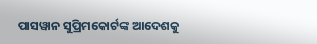ପାସୱାନ ସୁପ୍ରିମକୋର୍ଟଙ୍କ ଆଦେଶକୁ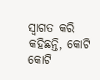ସ୍ବାଗତ କରି କହିଛନ୍ତି, କୋଟି କୋଟି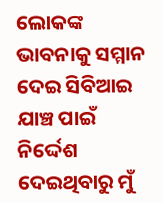ଲୋକଙ୍କ ଭାବନାକୁ ସମ୍ମାନ ଦେଇ ସିବିଆଇ ଯାଞ୍ଚ ପାଇଁ ନିର୍ଦ୍ଦେଶ ଦେଇଥିବାରୁ ମୁଁ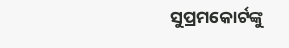ସୁପ୍ରମକୋର୍ଟଙ୍କୁ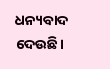ଧନ୍ୟବାଦ ଦେଉଛି।